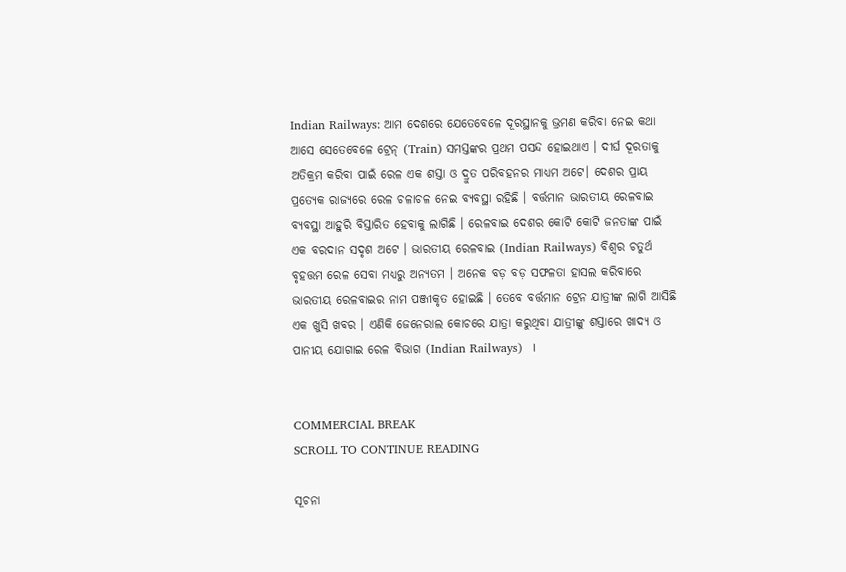Indian Railways: ଆମ ଦେଶରେ ଯେତେବେଳେ ଦୂରସ୍ଥାନକୁ ଭ୍ରମଣ କରିବା ନେଇ କଥା ଆସେ ସେତେବେଳେ ଟ୍ରେନ୍ (Train) ସମସ୍ତଙ୍କର ପ୍ରଥମ ପସନ୍ଦ ହୋଇଥାଏ । ଦୀର୍ଘ ଦୂରତାକୁ ଅତିକ୍ରମ କରିବା ପାଇଁ ରେଳ ଏକ ଶସ୍ତା ଓ ଦ୍ରୁତ ପରିବହନର ମାଧ୍ଯମ ଅଟେ। ଦେଶର ପ୍ରାୟ ପ୍ରତ୍ୟେକ ରାଜ୍ୟରେ ରେଳ ଚଳାଚଳ ନେଇ ବ୍ୟବସ୍ଥା ରହିଛି । ବର୍ତ୍ତମାନ ଭାରତୀୟ ରେଳବାଇ ବ୍ୟବସ୍ଥା ଆହୁରି ବିସ୍ତାରିତ ହେବାକୁ ଲାଗିଛି । ରେଳବାଇ ଦେଶର କୋଟି କୋଟି ଜନତାଙ୍କ ପାଇଁ ଏକ ବରଦାନ ସଦୃଶ ଅଟେ । ଭାରତୀୟ ରେଳବାଇ (Indian Railways) ବିଶ୍ୱର ଚତୁର୍ଥ ବୃହତ୍ତମ ରେଳ ସେବା ମଧ୍ୟରୁ ଅନ୍ୟତମ । ଅନେକ ବଡ଼ ବଡ଼ ସଫଳତା ହାସଲ କରିବାରେ ଭାରତୀୟ ରେଳବାଇର ନାମ ପଞ୍ଜୀକୃତ ହୋଇଛି । ତେବେ ବର୍ତ୍ତମାନ ଟ୍ରେନ ଯାତ୍ରୀଙ୍କ ଲାଗି ଆସିଛି ଏକ ଖୁସି ଖବର । ଏଣିକି ଜେନେରାଲ କୋଚରେ ଯାତ୍ରା କରୁଥିବା ଯାତ୍ରୀଙ୍କୁ ଶସ୍ତାରେ ଖାଦ୍ୟ ଓ ପାନୀୟ ଯୋଗାଇ ରେଳ ବିଭାଗ (Indian Railways)  ।


COMMERCIAL BREAK
SCROLL TO CONTINUE READING

ସୂଚନା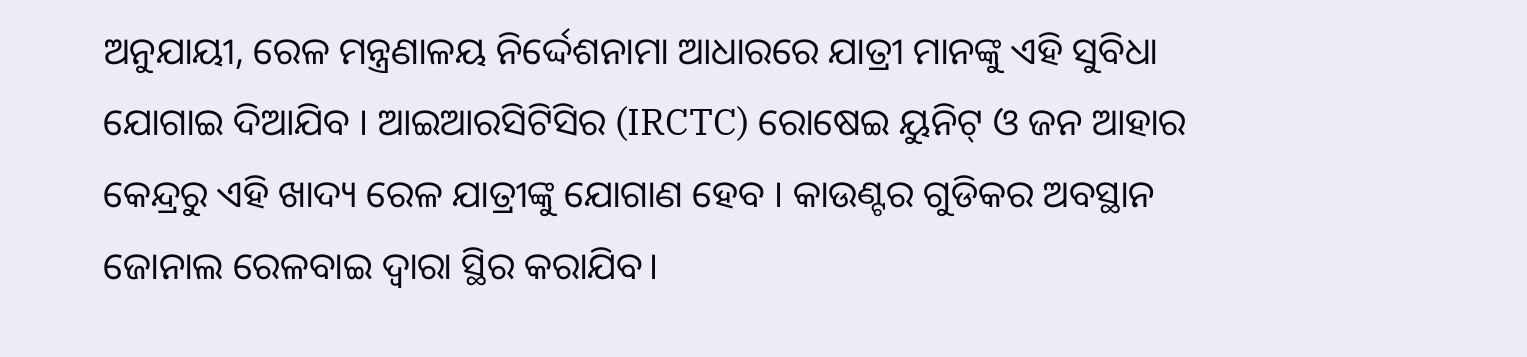ଅନୁଯାୟୀ, ରେଳ ମନ୍ତ୍ରଣାଳୟ ନିର୍ଦ୍ଦେଶନାମା ଆଧାରରେ ଯାତ୍ରୀ ମାନଙ୍କୁ ଏହି ସୁବିଧା ଯୋଗାଇ ଦିଆଯିବ । ଆଇଆରସିଟିସିର (IRCTC) ରୋଷେଇ ୟୁନିଟ୍ ଓ ଜନ ଆହାର କେନ୍ଦ୍ରରୁ ଏହି ଖାଦ୍ୟ ରେଳ ଯାତ୍ରୀଙ୍କୁ ଯୋଗାଣ ହେବ । କାଉଣ୍ଟର ଗୁଡିକର ଅବସ୍ଥାନ ଜୋନାଲ ରେଳବାଇ ଦ୍ବାରା ସ୍ଥିର କରାଯିବ।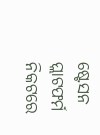ଷ୍ଟେସନ ପ୍ଲାଟଫର୍ମ ନିକଟରେ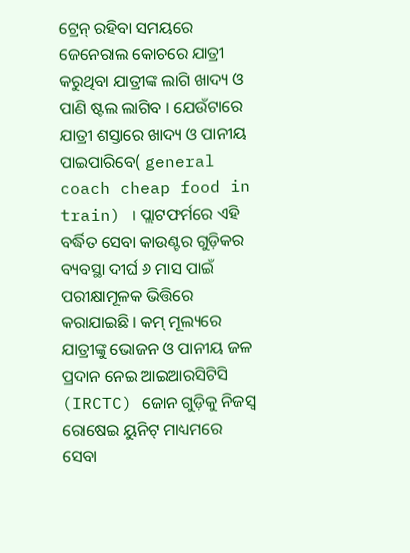ଟ୍ରେନ୍ ରହିବା ସମୟରେ ଜେନେରାଲ କୋଚରେ ଯାତ୍ରୀ କରୁଥିବା ଯାତ୍ରୀଙ୍କ ଲାଗି ଖାଦ୍ୟ ଓ ପାଣି ଷ୍ଟଲ ଲାଗିବ । ଯେଉଁଟାରେ ଯାତ୍ରୀ ଶସ୍ତାରେ ଖାଦ୍ୟ ଓ ପାନୀୟ ପାଇପାରିବେ( general coach cheap food in train) । ପ୍ଲାଟଫର୍ମରେ ଏହି ବର୍ଦ୍ଧିତ ସେବା କାଉଣ୍ଟର ଗୁଡ଼ିକର ବ୍ୟବସ୍ଥା ଦୀର୍ଘ ୬ ମାସ ପାଇଁ ପରୀକ୍ଷାମୂଳକ ଭିତ୍ତିରେ କରାଯାଇଛି । କମ୍ ମୂଲ୍ୟରେ ଯାତ୍ରୀଙ୍କୁ ଭୋଜନ ଓ ପାନୀୟ ଜଳ ପ୍ରଦାନ ନେଇ ଆଇଆରସିଟିସି (IRCTC) ଜୋନ ଗୁଡ଼ିକୁ ନିଜସ୍ବ ରୋଷେଇ ୟୁନିଟ୍ ମାଧ୍ୟମରେ ସେବା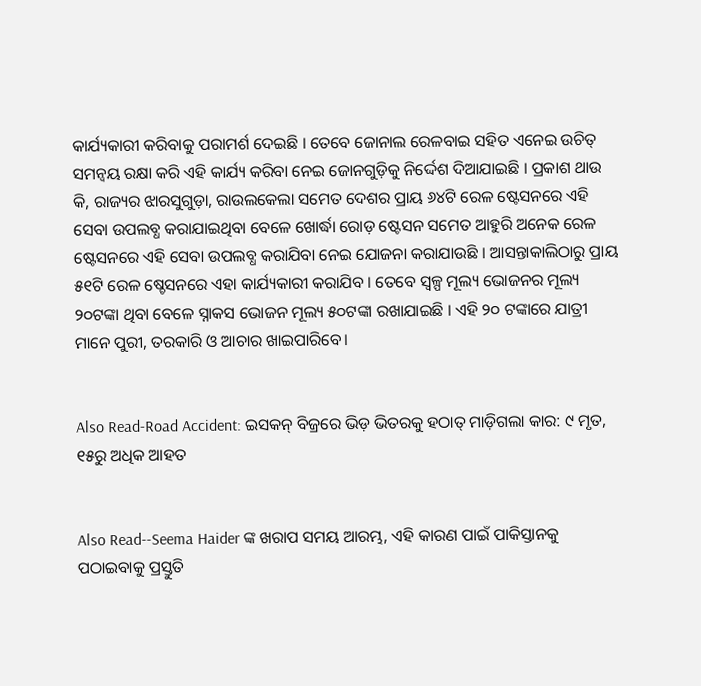କାର୍ଯ୍ୟକାରୀ କରିବାକୁ ପରାମର୍ଶ ଦେଇଛି । ତେବେ ଜୋନାଲ ରେଳବାଇ ସହିତ ଏନେଇ ଉଚିତ୍ ସମନ୍ବୟ ରକ୍ଷା କରି ଏହି କାର୍ଯ୍ୟ କରିବା ନେଇ ଜୋନଗୁଡ଼ିକୁ ନିର୍ଦ୍ଦେଶ ଦିଆଯାଇଛି । ପ୍ରକାଶ ଥାଉ କି, ରାଜ୍ୟର ଝାରସୁଗୁଡ଼ା, ରାଉଲକେଲା ସମେତ ଦେଶର ପ୍ରାୟ ୬୪ଟି ରେଳ ଷ୍ଟେସନରେ ଏହି ସେବା ଉପଲବ୍ଧ କରାଯାଇଥିବା ବେଳେ ଖୋର୍ଦ୍ଧା ରୋଡ଼ ଷ୍ଟେସନ ସମେତ ଆହୁରି ଅନେକ ରେଳ ଷ୍ଟେସନରେ ଏହି ସେବା ଉପଲବ୍ଧ କରାଯିବା ନେଇ ଯୋଜନା କରାଯାଉଛି । ଆସନ୍ତାକାଲିଠାରୁ ପ୍ରାୟ ୫୧ଟି ରେଳ ଷ୍ଚେସନରେ ଏହା କାର୍ଯ୍ୟକାରୀ କରାଯିବ । ତେବେ ସ୍ବଳ୍ପ ମୂଲ୍ୟ ଭୋଜନର ମୂଲ୍ୟ ୨୦ଟଙ୍କା ଥିବା ବେଳେ ସ୍ନାକସ ଭୋଜନ ମୂଲ୍ୟ ୫୦ଟଙ୍କା ରଖାଯାଇଛି । ଏହି ୨୦ ଟଙ୍କାରେ ଯାତ୍ରୀ ମାନେ ପୁରୀ, ତରକାରି ଓ ଆଚାର ଖାଇପାରିବେ।


Also Read-Road Accident: ଇସକନ୍ ବିଜ୍ରରେ ଭିଡ଼ ଭିତରକୁ ହଠାତ୍ ମାଡ଼ିଗଲା କାର: ୯ ମୃତ, ୧୫ରୁ ଅଧିକ ଆହତ


Also Read--Seema Haider ଙ୍କ ଖରାପ ସମୟ ଆରମ୍ଭ, ଏହି କାରଣ ପାଇଁ ପାକିସ୍ତାନକୁ ପଠାଇବାକୁ ପ୍ରସ୍ତୁତି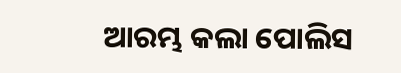ଆରମ୍ଭ କଲା ପୋଲିସ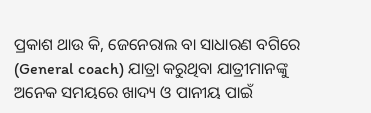ପ୍ରକାଶ ଥାଉ କି, ଜେନେରାଲ ବା ସାଧାରଣ ବଗିରେ (General coach) ଯାତ୍ରା କରୁଥିବା ଯାତ୍ରୀମାନଙ୍କୁ ଅନେକ ସମୟରେ ଖାଦ୍ୟ ଓ ପାନୀୟ ପାଇଁ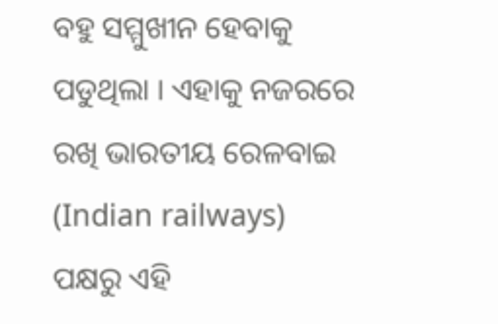ବହୁ ସମ୍ମୁଖୀନ ହେବାକୁ ପଡୁଥିଲା । ଏହାକୁ ନଜରରେ ରଖି ଭାରତୀୟ ରେଳବାଇ (Indian railways) ପକ୍ଷରୁ ଏହି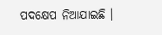ପଦକ୍ଷେପ ନିଆଯାଇଛି ।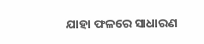ଯାହା ଫଳରେ ସାଧାରଣ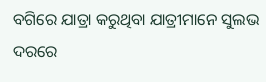ବଗିରେ ଯାତ୍ରା କରୁଥିବା ଯାତ୍ରୀମାନେ ସୁଲଭ ଦରରେ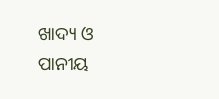ଖାଦ୍ୟ ଓ ପାନୀୟ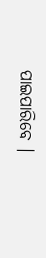ପାଇପାରିବେ ।